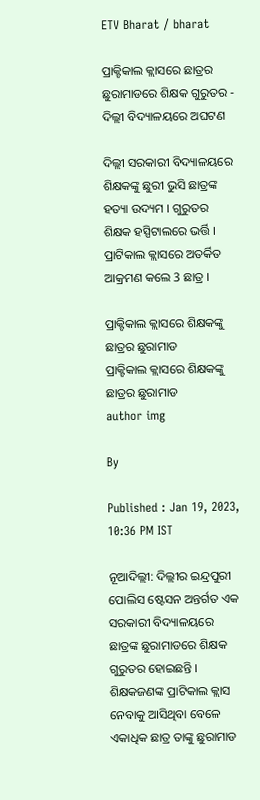ETV Bharat / bharat

ପ୍ରାକ୍ଟିକାଲ କ୍ଲାସରେ ଛାତ୍ରର ଛୁରାମାଡରେ ଶିକ୍ଷକ ଗୁରୁତର - ଦିଲ୍ଲୀ ବିଦ୍ୟାଳୟରେ ଅଘଟଣ

ଦିଲ୍ଲୀ ସରକାରୀ ବିଦ୍ୟାଳୟରେ ଶିକ୍ଷକଙ୍କୁ ଛୁରୀ ଭୁସି ଛାତ୍ରଙ୍କ ହତ୍ୟା ଉଦ୍ୟମ । ଗୁରୁତର ଶିକ୍ଷକ ହସ୍ପିଟାଲରେ ଭର୍ତ୍ତି । ପ୍ରାଟିକାଲ କ୍ଲାସରେ ଅତର୍କିତ ଆକ୍ରମଣ କଲେ 3 ଛାତ୍ର ।

ପ୍ରାକ୍ଟିକାଲ କ୍ଲାସରେ ଶିକ୍ଷକଙ୍କୁ ଛାତ୍ରର ଛୁରାମାଡ
ପ୍ରାକ୍ଟିକାଲ କ୍ଲାସରେ ଶିକ୍ଷକଙ୍କୁ ଛାତ୍ରର ଛୁରାମାଡ
author img

By

Published : Jan 19, 2023, 10:36 PM IST

ନୂଆଦିଲ୍ଲୀ: ଦିଲ୍ଲୀର ଇନ୍ଦ୍ରପୁରୀ ପୋଲିସ ଷ୍ଟେସନ ଅନ୍ତର୍ଗତ ଏକ ସରକାରୀ ବିଦ୍ୟାଳୟରେ ଛାତ୍ରଙ୍କ ଛୁରାମାଡରେ ଶିକ୍ଷକ ଗୁରୁତର ହୋଇଛନ୍ତି । ଶିକ୍ଷକଜଣଙ୍କ ପ୍ରାଟିକାଲ କ୍ଲାସ ନେବାକୁ ଆସିଥିବା ବେଳେ ଏକାଧିକ ଛାତ୍ର ତାଙ୍କୁ ଛୁରାମାଡ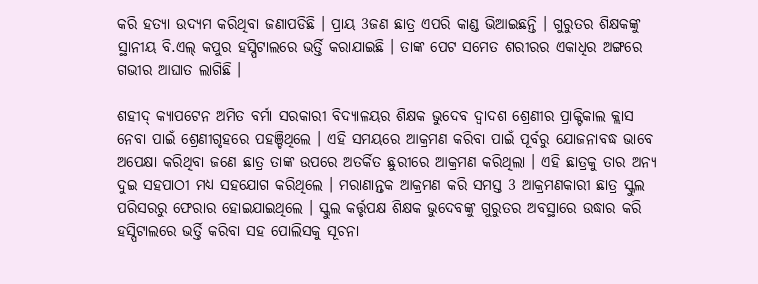କରି ହତ୍ୟା ଉଦ୍ୟମ କରିଥିବା ଜଣାପଡିଛି । ପ୍ରାୟ 3ଜଣ ଛାତ୍ର ଏପରି କାଣ୍ଡ ଭିଆଇଛନ୍ତି । ଗୁରୁତର ଶିକ୍ଷକଙ୍କୁ ସ୍ଥାନୀୟ ବି.ଏଲ୍ କପୁର ହସ୍ପିଟାଲରେ ଭର୍ତ୍ତି କରାଯାଇଛି । ତାଙ୍କ ପେଟ ସମେତ ଶରୀରର ଏକାଧିର ଅଙ୍ଗରେ ଗଭୀର ଆଘାତ ଲାଗିଛି ।

ଶହୀଦ୍ କ୍ୟାପଟେନ ଅମିତ ବର୍ମା ସରକାରୀ ବିଦ୍ୟାଳୟର ଶିକ୍ଷକ ଭୁଦେବ ଦ୍ୱାଦଶ ଶ୍ରେଣୀର ପ୍ରାକ୍ଟିକାଲ କ୍ଲାସ ନେବା ପାଇଁ ଶ୍ରେଣୀଗୃହରେ ପହଞ୍ଚିଥିଲେ । ଏହି ସମୟରେ ଆକ୍ରମଣ କରିବା ପାଇଁ ପୂର୍ବରୁ ଯୋଜନାବଦ୍ଧ ଭାବେ ଅପେକ୍ଷା କରିଥିବା ଜଣେ ଛାତ୍ର ତାଙ୍କ ଉପରେ ଅତର୍କିତ ଛୁରୀରେ ଆକ୍ରମଣ କରିଥିଲା । ଏହି ଛାତ୍ରକୁ ତାର ଅନ୍ୟ ଦୁଇ ସହପାଠୀ ମଧ୍ୟ ସହଯୋଗ କରିଥିଲେ । ମରାଣାନ୍ତକ ଆକ୍ରମଣ କରି ସମସ୍ତ 3 ଆକ୍ରମଣକାରୀ ଛାତ୍ର ସ୍କୁଲ ପରିସରରୁ ଫେରାର ହୋଇଯାଇଥିଲେ । ସ୍କୁଲ କର୍ତ୍ତୃପକ୍ଷ ଶିକ୍ଷକ ଭୁଦେବଙ୍କୁ ଗୁରୁତର ଅବସ୍ଥାରେ ଉଦ୍ଧାର କରି ହସ୍ପିଟାଲରେ ଭର୍ତ୍ତି କରିବା ସହ ପୋଲିସକୁ ସୂଚନା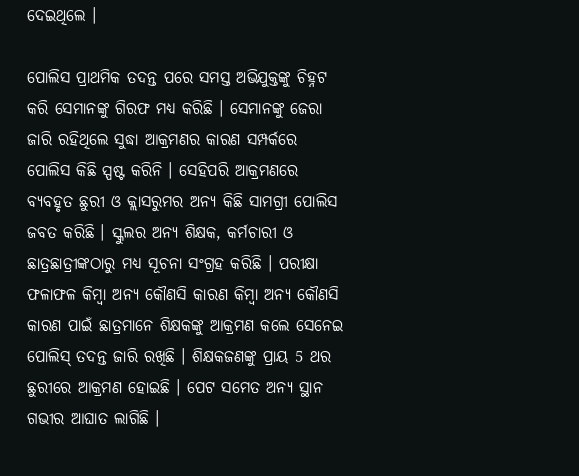ଦେଇଥିଲେ ।

ପୋଲିସ ପ୍ରାଥମିକ ତଦନ୍ତ ପରେ ସମସ୍ତ ଅଭିଯୁକ୍ତଙ୍କୁ ଚିହ୍ନଟ କରି ସେମାନଙ୍କୁ ଗିରଫ ମଧ୍ୟ କରିଛି । ସେମାନଙ୍କୁ ଜେରା ଜାରି ରହିଥିଲେ ସୁଦ୍ଧା ଆକ୍ରମଣର କାରଣ ସମ୍ପର୍କରେ ପୋଲିସ କିଛି ସ୍ପଷ୍ଟ କରିନି । ସେହିପରି ଆକ୍ରମଣରେ ବ୍ୟବହୃତ ଛୁରୀ ଓ କ୍ଲାସରୁମର ଅନ୍ୟ କିଛି ସାମଗ୍ରୀ ପୋଲିସ ଜବତ କରିଛି । ସ୍କୁଲର ଅନ୍ୟ ଶିକ୍ଷକ, କର୍ମଚାରୀ ଓ ଛାତ୍ରଛାତ୍ରୀଙ୍କଠାରୁ ମଧ୍ୟ ସୂଚନା ସଂଗ୍ରହ କରିଛି । ପରୀକ୍ଷା ଫଳାଫଳ କିମ୍ବା ଅନ୍ୟ କୌଣସି କାରଣ କିମ୍ବା ଅନ୍ୟ କୌଣସି କାରଣ ପାଇଁ ଛାତ୍ରମାନେ ଶିକ୍ଷକଙ୍କୁ ଆକ୍ରମଣ କଲେ ସେନେଇ ପୋଲିସ୍‌ ତଦନ୍ତ ଜାରି ରଖିଛି । ଶିକ୍ଷକଜଣଙ୍କୁ ପ୍ରାୟ 5 ଥର ଛୁରୀରେ ଆକ୍ରମଣ ହୋଇଛି । ପେଟ ସମେତ ଅନ୍ୟ ସ୍ଥାନ ଗଭୀର ଆଘାତ ଲାଗିଛି ।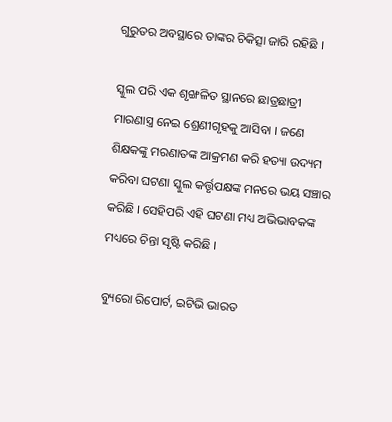ଗୁରୁତର ଅବସ୍ଥାରେ ତାଙ୍କର ଚିକିତ୍ସା ଜାରି ରହିଛି ।

ସ୍କୁଲ ପରି ଏକ ଶୃଙ୍ଖଳିତ ସ୍ଥାନରେ ଛାତ୍ରଛାତ୍ରୀ ମାରଣାସ୍ତ୍ର ନେଇ ଶ୍ରେଣୀଗୃହକୁ ଆସିବା । ଜଣେ ଶିକ୍ଷକଙ୍କୁ ମରଣାତଙ୍କ ଆକ୍ରମଣ କରି ହତ୍ୟା ଉଦ୍ୟମ କରିବା ଘଟଣା ସ୍କୁଲ କର୍ତ୍ତୃପକ୍ଷଙ୍କ ମନରେ ଭୟ ସଞ୍ଚାର କରିଛି । ସେହିପରି ଏହି ଘଟଣା ମଧ୍ୟ ଅଭିଭାବକଙ୍କ ମଧ୍ୟରେ ଚିନ୍ତା ସୃଷ୍ଟି କରିଛି ।

ବ୍ୟୁରୋ ରିପୋର୍ଟ, ଇଟିଭି ଭାରତ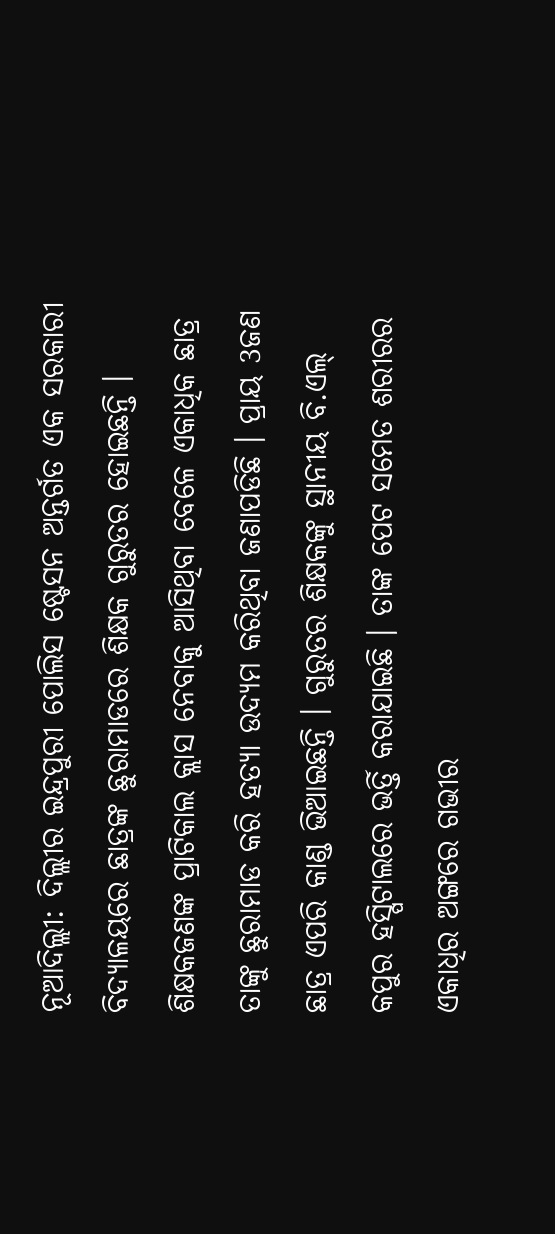ନୂଆଦିଲ୍ଲୀ: ଦିଲ୍ଲୀର ଇନ୍ଦ୍ରପୁରୀ ପୋଲିସ ଷ୍ଟେସନ ଅନ୍ତର୍ଗତ ଏକ ସରକାରୀ ବିଦ୍ୟାଳୟରେ ଛାତ୍ରଙ୍କ ଛୁରାମାଡରେ ଶିକ୍ଷକ ଗୁରୁତର ହୋଇଛନ୍ତି । ଶିକ୍ଷକଜଣଙ୍କ ପ୍ରାଟିକାଲ କ୍ଲାସ ନେବାକୁ ଆସିଥିବା ବେଳେ ଏକାଧିକ ଛାତ୍ର ତାଙ୍କୁ ଛୁରାମାଡ କରି ହତ୍ୟା ଉଦ୍ୟମ କରିଥିବା ଜଣାପଡିଛି । ପ୍ରାୟ 3ଜଣ ଛାତ୍ର ଏପରି କାଣ୍ଡ ଭିଆଇଛନ୍ତି । ଗୁରୁତର ଶିକ୍ଷକଙ୍କୁ ସ୍ଥାନୀୟ ବି.ଏଲ୍ କପୁର ହସ୍ପିଟାଲରେ ଭର୍ତ୍ତି କରାଯାଇଛି । ତାଙ୍କ ପେଟ ସମେତ ଶରୀରର ଏକାଧିର ଅଙ୍ଗରେ ଗଭୀର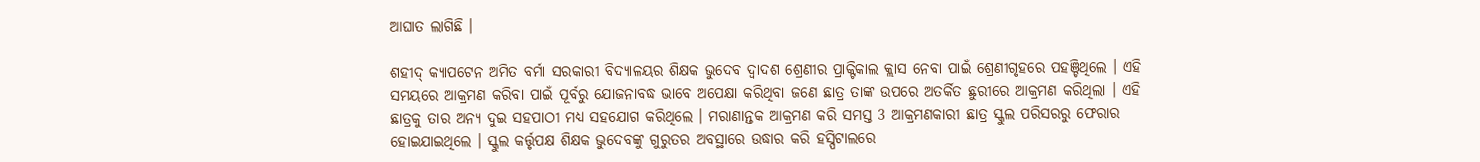ଆଘାତ ଲାଗିଛି ।

ଶହୀଦ୍ କ୍ୟାପଟେନ ଅମିତ ବର୍ମା ସରକାରୀ ବିଦ୍ୟାଳୟର ଶିକ୍ଷକ ଭୁଦେବ ଦ୍ୱାଦଶ ଶ୍ରେଣୀର ପ୍ରାକ୍ଟିକାଲ କ୍ଲାସ ନେବା ପାଇଁ ଶ୍ରେଣୀଗୃହରେ ପହଞ୍ଚିଥିଲେ । ଏହି ସମୟରେ ଆକ୍ରମଣ କରିବା ପାଇଁ ପୂର୍ବରୁ ଯୋଜନାବଦ୍ଧ ଭାବେ ଅପେକ୍ଷା କରିଥିବା ଜଣେ ଛାତ୍ର ତାଙ୍କ ଉପରେ ଅତର୍କିତ ଛୁରୀରେ ଆକ୍ରମଣ କରିଥିଲା । ଏହି ଛାତ୍ରକୁ ତାର ଅନ୍ୟ ଦୁଇ ସହପାଠୀ ମଧ୍ୟ ସହଯୋଗ କରିଥିଲେ । ମରାଣାନ୍ତକ ଆକ୍ରମଣ କରି ସମସ୍ତ 3 ଆକ୍ରମଣକାରୀ ଛାତ୍ର ସ୍କୁଲ ପରିସରରୁ ଫେରାର ହୋଇଯାଇଥିଲେ । ସ୍କୁଲ କର୍ତ୍ତୃପକ୍ଷ ଶିକ୍ଷକ ଭୁଦେବଙ୍କୁ ଗୁରୁତର ଅବସ୍ଥାରେ ଉଦ୍ଧାର କରି ହସ୍ପିଟାଲରେ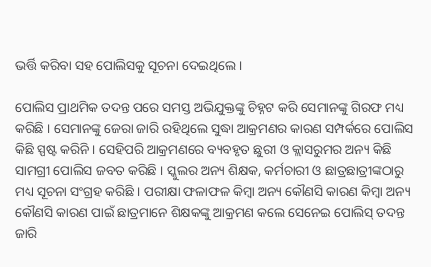ଭର୍ତ୍ତି କରିବା ସହ ପୋଲିସକୁ ସୂଚନା ଦେଇଥିଲେ ।

ପୋଲିସ ପ୍ରାଥମିକ ତଦନ୍ତ ପରେ ସମସ୍ତ ଅଭିଯୁକ୍ତଙ୍କୁ ଚିହ୍ନଟ କରି ସେମାନଙ୍କୁ ଗିରଫ ମଧ୍ୟ କରିଛି । ସେମାନଙ୍କୁ ଜେରା ଜାରି ରହିଥିଲେ ସୁଦ୍ଧା ଆକ୍ରମଣର କାରଣ ସମ୍ପର୍କରେ ପୋଲିସ କିଛି ସ୍ପଷ୍ଟ କରିନି । ସେହିପରି ଆକ୍ରମଣରେ ବ୍ୟବହୃତ ଛୁରୀ ଓ କ୍ଲାସରୁମର ଅନ୍ୟ କିଛି ସାମଗ୍ରୀ ପୋଲିସ ଜବତ କରିଛି । ସ୍କୁଲର ଅନ୍ୟ ଶିକ୍ଷକ, କର୍ମଚାରୀ ଓ ଛାତ୍ରଛାତ୍ରୀଙ୍କଠାରୁ ମଧ୍ୟ ସୂଚନା ସଂଗ୍ରହ କରିଛି । ପରୀକ୍ଷା ଫଳାଫଳ କିମ୍ବା ଅନ୍ୟ କୌଣସି କାରଣ କିମ୍ବା ଅନ୍ୟ କୌଣସି କାରଣ ପାଇଁ ଛାତ୍ରମାନେ ଶିକ୍ଷକଙ୍କୁ ଆକ୍ରମଣ କଲେ ସେନେଇ ପୋଲିସ୍‌ ତଦନ୍ତ ଜାରି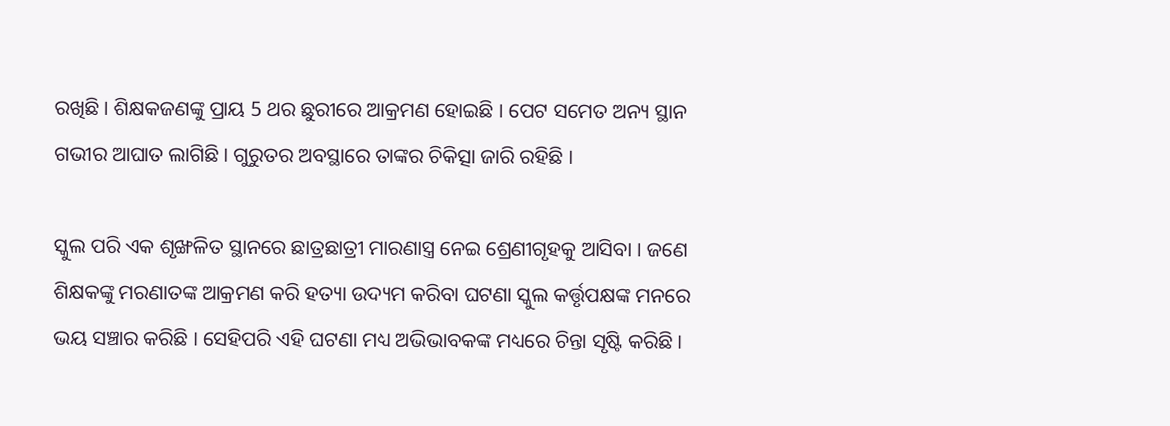ରଖିଛି । ଶିକ୍ଷକଜଣଙ୍କୁ ପ୍ରାୟ 5 ଥର ଛୁରୀରେ ଆକ୍ରମଣ ହୋଇଛି । ପେଟ ସମେତ ଅନ୍ୟ ସ୍ଥାନ ଗଭୀର ଆଘାତ ଲାଗିଛି । ଗୁରୁତର ଅବସ୍ଥାରେ ତାଙ୍କର ଚିକିତ୍ସା ଜାରି ରହିଛି ।

ସ୍କୁଲ ପରି ଏକ ଶୃଙ୍ଖଳିତ ସ୍ଥାନରେ ଛାତ୍ରଛାତ୍ରୀ ମାରଣାସ୍ତ୍ର ନେଇ ଶ୍ରେଣୀଗୃହକୁ ଆସିବା । ଜଣେ ଶିକ୍ଷକଙ୍କୁ ମରଣାତଙ୍କ ଆକ୍ରମଣ କରି ହତ୍ୟା ଉଦ୍ୟମ କରିବା ଘଟଣା ସ୍କୁଲ କର୍ତ୍ତୃପକ୍ଷଙ୍କ ମନରେ ଭୟ ସଞ୍ଚାର କରିଛି । ସେହିପରି ଏହି ଘଟଣା ମଧ୍ୟ ଅଭିଭାବକଙ୍କ ମଧ୍ୟରେ ଚିନ୍ତା ସୃଷ୍ଟି କରିଛି ।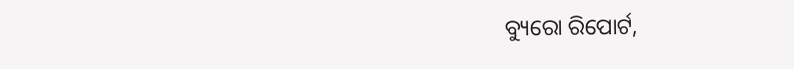ବ୍ୟୁରୋ ରିପୋର୍ଟ,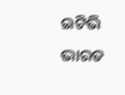ଇଟିଭି ଭାରତ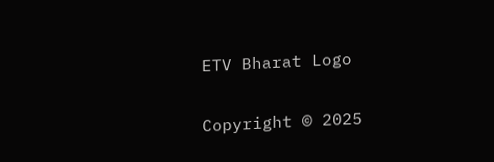ETV Bharat Logo

Copyright © 2025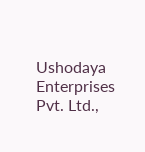Ushodaya Enterprises Pvt. Ltd.,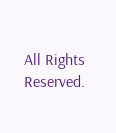All Rights Reserved.